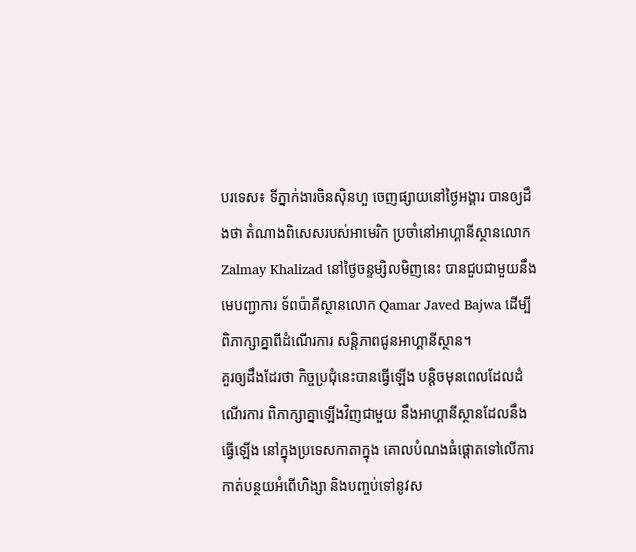បរទេស៖ ទីភ្នាក់ងារចិនស៊ិនហួ ចេញផ្សាយនៅថ្ងៃអង្គារ បានឲ្យដឹងថា តំណាងពិសេសរបស់អាមេរិក ប្រចាំនៅអាហ្គានីស្ថានលោក Zalmay Khalizad នៅថ្ងៃចន្ទម្សិលមិញនេះ បានជួបជាមួយនឹងមេបញ្ជាការ ទ័ពប៉ាគីស្ថានលោក Qamar Javed Bajwa ដើម្បីពិភាក្សាគ្នាពីដំណើរការ សន្តិភាពជូនអាហ្គានីស្ថាន។
គួរឲ្យដឹងដែរថា កិច្ចប្រជុំនេះបានធ្វើឡើង បន្តិចមុនពេលដែលដំណើរការ ពិភាក្សាគ្នាឡើងវិញជាមួយ នឹងអាហ្គានីស្ថានដែលនឹងធ្វើឡើង នៅក្នុងប្រទេសកាតាក្នុង គោលបំណងធំផ្តោតទៅលើការ កាត់បន្ថយអំពើហិង្សា និងបញ្ចប់ទៅនូវស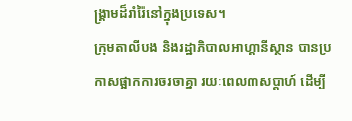ង្គ្រាមដ៏រាំរ៉ៃនៅក្នុងប្រទេស។
ក្រុមតាលីបង និងរដ្ឋាភិបាលអាហ្គានីស្ថាន បានប្រកាសផ្អាកការចរចាគ្នា រយៈពេល៣សប្តាហ៍ ដើម្បី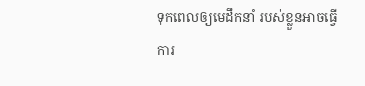ទុកពេលឲ្យមេដឹកនាំ របស់ខ្លួនអាចធ្វើការ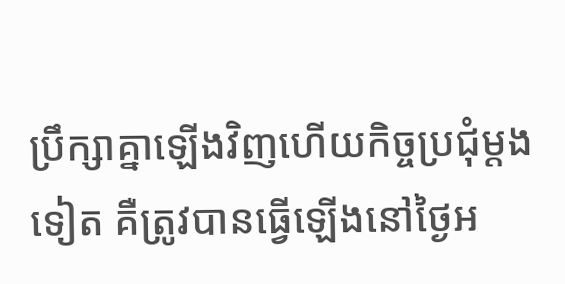ប្រឹក្សាគ្នាឡើងវិញហើយកិច្ចប្រជុំម្តងទៀត គឺត្រូវបានធ្វើឡើងនៅថ្ងៃអ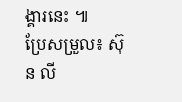ង្គារនេះ ៕
ប្រែសម្រួល៖ ស៊ុន លី